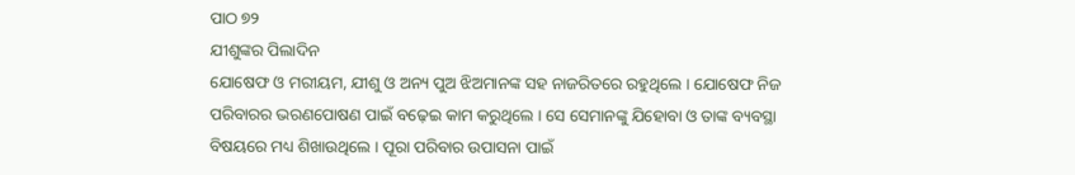ପାଠ ୭୨
ଯୀଶୁଙ୍କର ପିଲାଦିନ
ଯୋଷେଫ ଓ ମରୀୟମ, ଯୀଶୁ ଓ ଅନ୍ୟ ପୁଅ ଝିଅମାନଙ୍କ ସହ ନାଜରିତରେ ରହୁଥିଲେ । ଯୋଷେଫ ନିଜ ପରିବାରର ଭରଣପୋଷଣ ପାଇଁ ବଢ଼େଇ କାମ କରୁଥିଲେ । ସେ ସେମାନଙ୍କୁ ଯିହୋବା ଓ ତାଙ୍କ ବ୍ୟବସ୍ଥା ବିଷୟରେ ମଧ୍ୟ ଶିଖାଉଥିଲେ । ପୂରା ପରିବାର ଉପାସନା ପାଇଁ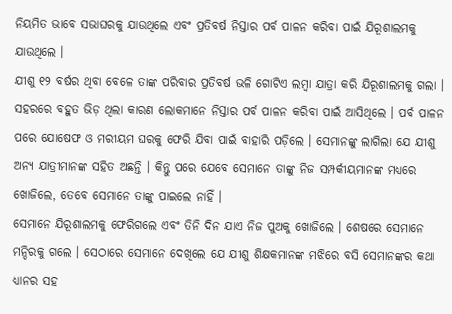ନିୟମିତ ଭାବେ ସଭାଘରକୁ ଯାଉଥିଲେ ଏବଂ ପ୍ରତିବର୍ଷ ନିସ୍ତାର ପର୍ବ ପାଳନ କରିବା ପାଇଁ ଯିରୂଶାଲମକୁ ଯାଉଥିଲେ ।
ଯୀଶୁ ୧୨ ବର୍ଷର ଥିବା ବେଳେ ତାଙ୍କ ପରିବାର ପ୍ରତିବର୍ଷ ଭଳି ଗୋଟିଏ ଲମ୍ବା ଯାତ୍ରା କରି ଯିରୂଶାଲମକୁ ଗଲା । ସହରରେ ବହୁତ ଭିଡ଼ ଥିଲା କାରଣ ଲୋକମାନେ ନିସ୍ତାର ପର୍ବ ପାଳନ କରିବା ପାଇଁ ଆସିଥିଲେ । ପର୍ବ ପାଳନ ପରେ ଯୋଷେଫ ଓ ମରୀୟମ ଘରକୁ ଫେରି ଯିବା ପାଇଁ ବାହାରି ପଡ଼ିଲେ । ସେମାନଙ୍କୁ ଲାଗିଲା ଯେ ଯୀଶୁ ଅନ୍ୟ ଯାତ୍ରୀମାନଙ୍କ ସହିତ ଅଛନ୍ତି । କିନ୍ତୁ ପରେ ଯେବେ ସେମାନେ ତାଙ୍କୁ ନିଜ ସମ୍ପର୍କୀୟମାନଙ୍କ ମଧ୍ୟରେ ଖୋଜିଲେ, ତେବେ ସେମାନେ ତାଙ୍କୁ ପାଇଲେ ନାହିଁ ।
ସେମାନେ ଯିରୂଶାଲମକୁ ଫେରିଗଲେ ଏବଂ ତିନି ଦିନ ଯାଏ ନିଜ ପୁଅକୁ ଖୋଜିଲେ । ଶେଷରେ ସେମାନେ ମନ୍ଦିରକୁ ଗଲେ । ସେଠାରେ ସେମାନେ ଦେଖିଲେ ଯେ ଯୀଶୁ ଶିକ୍ଷକମାନଙ୍କ ମଝିରେ ବସି ସେମାନଙ୍କର କଥା ଧ୍ୟାନର ସହ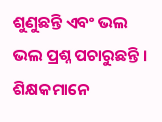ଶୁଣୁଛନ୍ତି ଏବଂ ଭଲ ଭଲ ପ୍ରଶ୍ନ ପଚାରୁଛନ୍ତି । ଶିକ୍ଷକମାନେ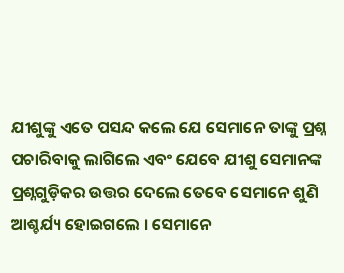ଯୀଶୁଙ୍କୁ ଏତେ ପସନ୍ଦ କଲେ ଯେ ସେମାନେ ତାଙ୍କୁ ପ୍ରଶ୍ନ ପଚାରିବାକୁ ଲାଗିଲେ ଏବଂ ଯେବେ ଯୀଶୁ ସେମାନଙ୍କ ପ୍ରଶ୍ନଗୁଡ଼ିକର ଉତ୍ତର ଦେଲେ ତେବେ ସେମାନେ ଶୁଣି ଆଶ୍ଚର୍ଯ୍ୟ ହୋଇଗଲେ । ସେମାନେ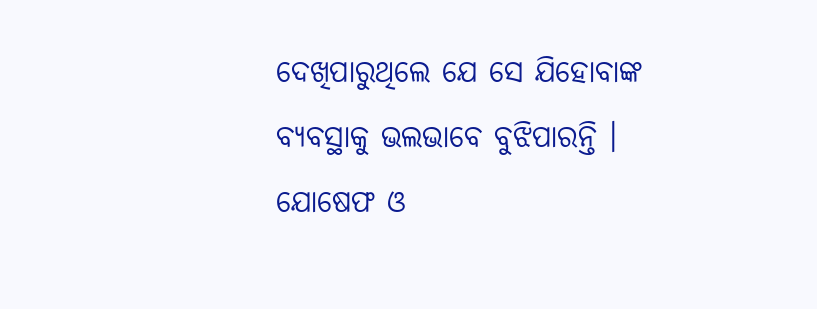ଦେଖିପାରୁଥିଲେ ଯେ ସେ ଯିହୋବାଙ୍କ ବ୍ୟବସ୍ଥାକୁ ଭଲଭାବେ ବୁଝିପାରନ୍ତି ।
ଯୋଷେଫ ଓ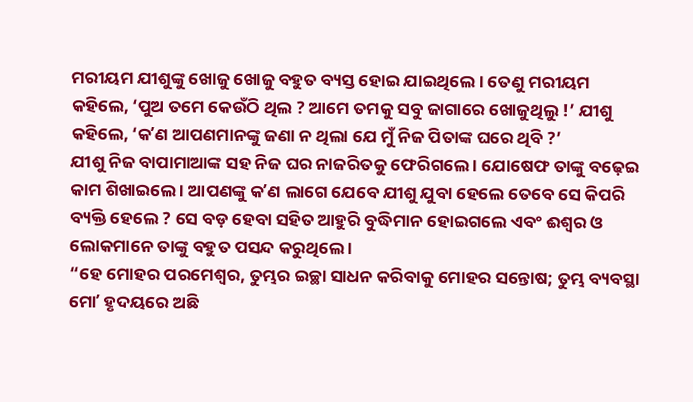ମରୀୟମ ଯୀଶୁଙ୍କୁ ଖୋଜୁ ଖୋଜୁ ବହୁତ ବ୍ୟସ୍ତ ହୋଇ ଯାଇଥିଲେ । ତେଣୁ ମରୀୟମ କହିଲେ, ‘ପୁଅ ତମେ କେଉଁଠି ଥିଲ ? ଆମେ ତମକୁ ସବୁ ଜାଗାରେ ଖୋଜୁଥିଲୁ !’ ଯୀଶୁ କହିଲେ, ‘କʼଣ ଆପଣମାନଙ୍କୁ ଜଣା ନ ଥିଲା ଯେ ମୁଁ ନିଜ ପିତାଙ୍କ ଘରେ ଥିବି ?’
ଯୀଶୁ ନିଜ ବାପାମାଆଙ୍କ ସହ ନିଜ ଘର ନାଜରିତକୁ ଫେରିଗଲେ । ଯୋଷେଫ ତାଙ୍କୁ ବଢ଼େଇ କାମ ଶିଖାଇଲେ । ଆପଣଙ୍କୁ କʼଣ ଲାଗେ ଯେବେ ଯୀଶୁ ଯୁବା ହେଲେ ତେବେ ସେ କିପରି ବ୍ୟକ୍ତି ହେଲେ ? ସେ ବଡ଼ ହେବା ସହିତ ଆହୁରି ବୁଦ୍ଧିମାନ ହୋଇଗଲେ ଏବଂ ଈଶ୍ୱର ଓ ଲୋକମାନେ ତାଙ୍କୁ ବହୁତ ପସନ୍ଦ କରୁଥିଲେ ।
“ହେ ମୋହର ପରମେଶ୍ୱର, ତୁମ୍ଭର ଇଚ୍ଛା ସାଧନ କରିବାକୁ ମୋହର ସନ୍ତୋଷ; ତୁମ୍ଭ ବ୍ୟବସ୍ଥା ମୋʼ ହୃଦୟରେ ଅଛି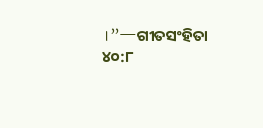।”—ଗୀତସଂହିତା ୪୦:୮